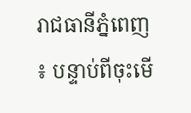រាជធានីភ្នំពេញ ៖ បន្ទាប់ពីចុះមើ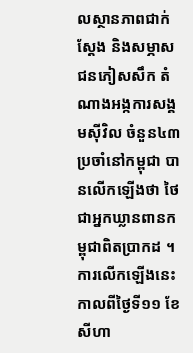លស្ថានភាពជាក់ស្តែង និងសម្ភាសជនភៀសសឹក តំណាងអង្កការសង្គមស៊ីវិល ចំនួន៤៣ ប្រចាំនៅកម្ពុជា បានលើកឡើងថា ថៃជាអ្នកឃ្លានពានកម្ពុជាពិតប្រាកដ ។
ការលើកឡើងនេះកាលពីថ្ងៃទី១១ ខែសីហា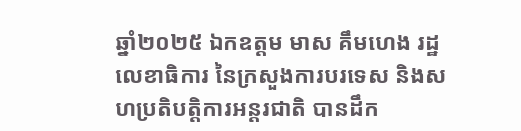ឆ្នាំ២០២៥ ឯកឧត្តម មាស គឹមហេង រដ្ឋលេខាធិការ នៃក្រសួងការបរទេស និងសហប្រតិបត្តិការអន្តរជាតិ បានដឹក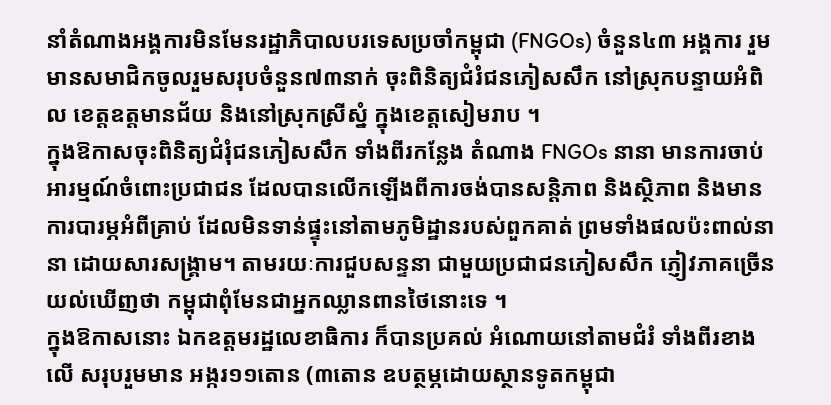នាំតំណាងអង្គការមិនមែនរដ្ឋាភិបាលបរទេសប្រចាំកម្ពុជា (FNGOs) ចំនួន៤៣ អង្គការ រួមមានសមាជិកចូលរួមសរុបចំនួន៧៣នាក់ ចុះពិនិត្យជំរំជនភៀសសឹក នៅស្រុកបន្ទាយអំពិល ខេត្តឧត្តមានជ័យ និងនៅស្រុកស្រីស្នំ ក្នុងខេត្តសៀមរាប ។
ក្នុងឱកាសចុះពិនិត្យជំរុំជនភៀសសឹក ទាំងពីរកន្លែង តំណាង FNGOs នានា មានការចាប់អារម្មណ៍ចំពោះប្រជាជន ដែលបានលើកឡើងពីការចង់បានសន្តិភាព និងស្ថិភាព និងមានការបារម្ភអំពីគ្រាប់ ដែលមិនទាន់ផ្ទុះនៅតាមភូមិដ្ឋានរបស់ពួកគាត់ ព្រមទាំងផលប៉ះពាល់នានា ដោយសារសង្គ្រាម។ តាមរយៈការជួបសន្ទនា ជាមួយប្រជាជនភៀសសឹក ភ្ញៀវភាគច្រើនយល់ឃើញថា កម្ពុជាពុំមែនជាអ្នកឈ្លានពានថៃនោះទេ ។
ក្នុងឱកាសនោះ ឯកឧត្តមរដ្ឋលេខាធិការ ក៏បានប្រគល់ អំណោយនៅតាមជំរំ ទាំងពីរខាងលើ សរុបរួមមាន អង្ករ១១តោន (៣តោន ឧបត្ថម្ភដោយស្ថានទូតកម្ពុជា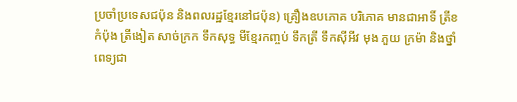ប្រចាំប្រទេសជប៉ុន និងពលរដ្ឋខ្មែរនៅជប៉ុន) គ្រឿងឧបភោគ បរិភោគ មានជាអាទិ៍ ត្រីខកំប៉ុង ត្រីងៀត សាច់ក្រក ទឹកសុទ្ធ មីខ្មែរកញ្ចប់ ទឹកត្រី ទឹកស៊ីអីវ មុង ភួយ ក្រម៉ា និងថ្នាំពេទ្យជា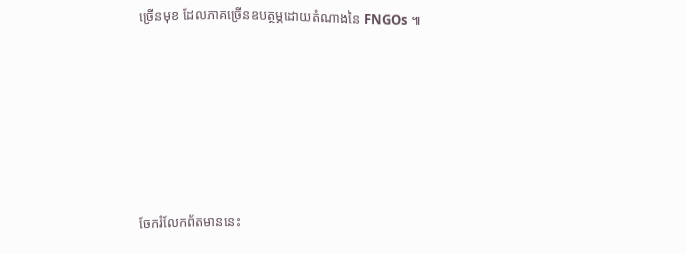ច្រើនមុខ ដែលភាគច្រើនឧបត្ថម្ភដោយតំណាងនៃ FNGOs ៕






ចែករំលែកព័តមាននេះ